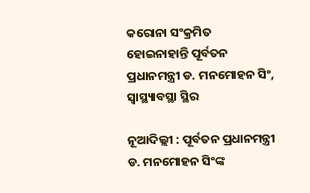କରୋନା ସଂକ୍ରମିତ ହୋଇନାହାନ୍ତି ପୂର୍ବତନ ପ୍ରଧାନମନ୍ତ୍ରୀ ଡ. ମନମୋହନ ସିଂ, ସ୍ୱାସ୍ଥ୍ୟାବସ୍ଥା ସ୍ଥିର

ନୂଆଦିଲ୍ଲୀ : ପୂର୍ବତନ ପ୍ରଧାନମନ୍ତ୍ରୀ ଡ. ମନମୋହନ ସିଂଙ୍କ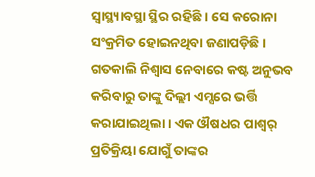ସ୍ୱାସ୍ଥ୍ୟାବସ୍ଥା ସ୍ଥିର ରହିଛି । ସେ କରୋନା ସଂକ୍ରମିତ ହୋଇନଥିବା ଜଣାପଡ଼ିଛି ।
ଗତକାଲି ନିଶ୍ୱାସ ନେବାରେ କଷ୍ଟ ଅନୁଭବ କରିବାରୁ ତାଙ୍କୁ ଦିଲ୍ଲୀ ଏମ୍ସରେ ଭର୍ତ୍ତି କରାଯାଇଥିଲା । ଏକ ଔଷଧର ପାଶ୍ୱର୍ ପ୍ରତିକ୍ରିୟା ଯୋଗୁଁ ତାଙ୍କର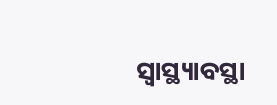ସ୍ୱାସ୍ଥ୍ୟାବସ୍ଥା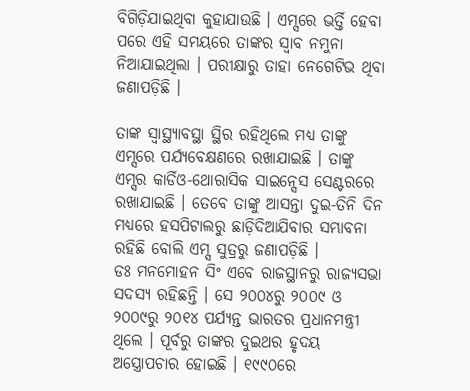ବିଗିଡ଼ିଯାଇଥିବା କୁହାଯାଉଛି । ଏମ୍ସରେ ଭର୍ତ୍ତି ହେବା ପରେ ଏହି ସମୟରେ ତାଙ୍କର ସ୍ୱାବ ନମୁନା ନିଆଯାଇଥିଲା । ପରୀକ୍ଷାରୁ ତାହା ନେଗେଟିଭ ଥିବା ଜଣାପଡ଼ିଛି ।

ତାଙ୍କ ସ୍ୱାସ୍ଥ୍ୟାବସ୍ଥା ସ୍ଥିର ରହିଥିଲେ ମଧ୍ୟ ତାଙ୍କୁ ଏମ୍ସରେ ପର୍ଯ୍ୟବେକ୍ଷଣରେ ରଖାଯାଇଛି । ତାଙ୍କୁ ଏମ୍ସର କାର୍ଡିଓ-ଥୋରାସିକ ସାଇନ୍ସେସ ସେଣ୍ଟରରେ ରଖାଯାଇଛି । ତେବେ ତାଙ୍କୁ ଆସନ୍ତା ଦୁଇ-ତିନି ଦିନ ମଧ୍ୟରେ ହସପିଟାଲରୁ ଛାଡ଼ିଦିଆଯିବାର ସମ୍ଭାବନା ରହିଛି ବୋଲି ଏମ୍ସ ସୁତ୍ରରୁ ଜଣାପଡ଼ିଛି ।
ଡଃ ମନମୋହନ ସିଂ ଏବେ ରାଜସ୍ଥାନରୁ ରାଜ୍ୟସଭା ସଦସ୍ୟ ରହିଛନ୍ତି । ସେ ୨୦୦୪ରୁ ୨୦୦୯ ଓ ୨୦୦୯ରୁ ୨୦୧୪ ପର୍ଯ୍ୟନ୍ତ ଭାରତର ପ୍ରଧାନମନ୍ତ୍ରୀ ଥିଲେ । ପୂର୍ବରୁ ତାଙ୍କର ଦୁଇଥର ହୃଦୟ ଅସ୍ତ୍ରୋପଚାର ହୋଇଛି । ୧୯୯୦ରେ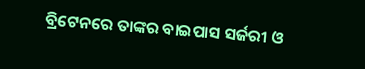ବ୍ରିଟେନରେ ତାଙ୍କର ବାଇପାସ ସର୍ଜରୀ ଓ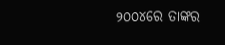୨୦୦୪ରେ ତାଙ୍କର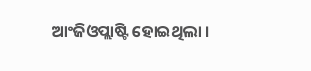ଆଂଜିଓପ୍ଲାଷ୍ଟି ହୋଇଥିଲା ।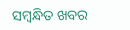ସମ୍ବନ୍ଧିତ ଖବର